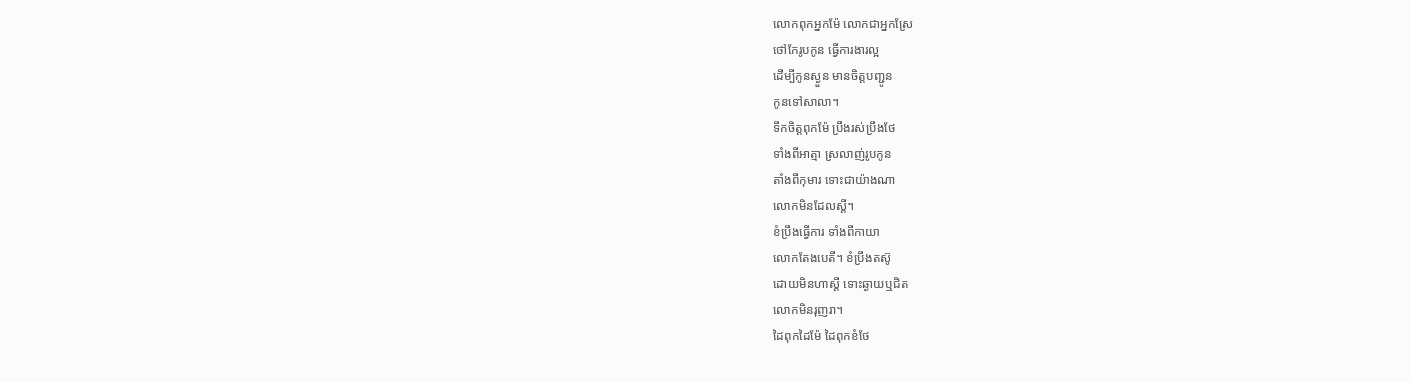លោកពុកអ្នកម៉ែ លោកជាអ្នកស្រែ
ថៅកែរូបកូន ធ្វើការងារល្អ
ដើម្បីកូនស្ងួន មានចិត្តបញ្ជូន
កូនទៅសាលា។
ទឹកចិត្តពុកម៉ែ ប្រឹងរស់ប្រឹងថែ
ទាំងពីអាត្មា ស្រលាញ់រូបកូន
តាំងពីកុមារ ទោះជាយ៉ាងណា
លោកមិនដែលស្ដី។
ខំប្រឹងធ្វើការ ទាំងពីកាយា
លោកតែងបេតី។ ខំប្រឹងតស៊ូ
ដោយមិនហាស្ដី ទោះឆ្ងាយឬជិត
លោកមិនរុញរា។
ដៃពុកដៃម៉ែ ដៃពុកខំថែ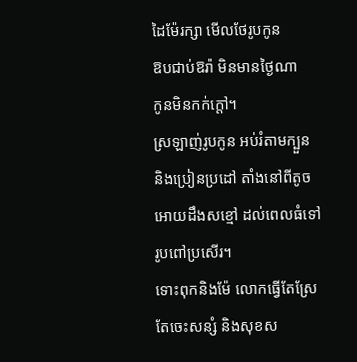ដៃម៉ែរក្សា មើលថែរូបកូន
ឱបជាប់ឱរ៉ា មិនមានថ្ងៃណា
កូនមិនកក់ក្ដៅ។
ស្រឡាញ់រូបកូន អប់រំតាមក្បួន
និងប្រៀនប្រដៅ តាំងនៅពីតូច
អោយដឹងសខ្មៅ ដល់ពេលធំទៅ
រូបពៅប្រសើរ។
ទោះពុកនិងម៉ែ លោកធ្វើតែស្រែ
តែចេះសន្សំ និងសុខស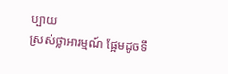ប្បាយ
ស្រស់ថ្លាអារម្មណ៍ ផ្អែមដូចទឹ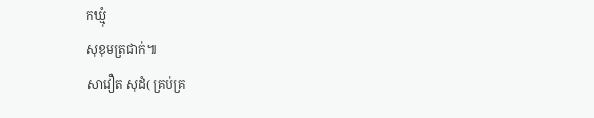កឃ្មុំ
សុខុមត្រជាក់៕
សាវឿត សុដំ( គ្រប់គ្រ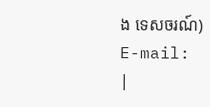ង ទេសចរណ៍)
E-mail:
|